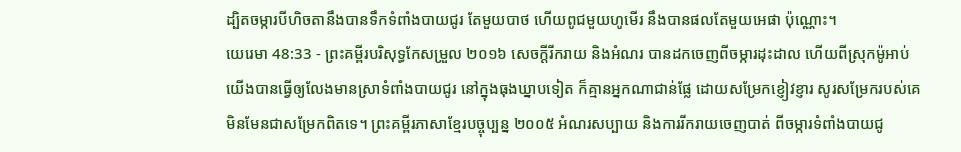ដ្បិតចម្ការបីហិចតានឹងបានទឹកទំពាំងបាយជូរ តែមួយបាថ ហើយពូជមួយហូមើរ នឹងបានផលតែមួយអេផា ប៉ុណ្ណោះ។
យេរេមា 48:33 - ព្រះគម្ពីរបរិសុទ្ធកែសម្រួល ២០១៦ សេចក្ដីរីករាយ និងអំណរ បានដកចេញពីចម្ការដុះដាល ហើយពីស្រុកម៉ូអាប់ យើងបានធ្វើឲ្យលែងមានស្រាទំពាំងបាយជូរ នៅក្នុងធុងឃ្នាបទៀត ក៏គ្មានអ្នកណាជាន់ផ្លែ ដោយសម្រែកខ្ញៀវខ្ញារ សូរសម្រែករបស់គេមិនមែនជាសម្រែកពិតទេ។ ព្រះគម្ពីរភាសាខ្មែរបច្ចុប្បន្ន ២០០៥ អំណរសប្បាយ និងការរីករាយចេញបាត់ ពីចម្ការទំពាំងបាយជូ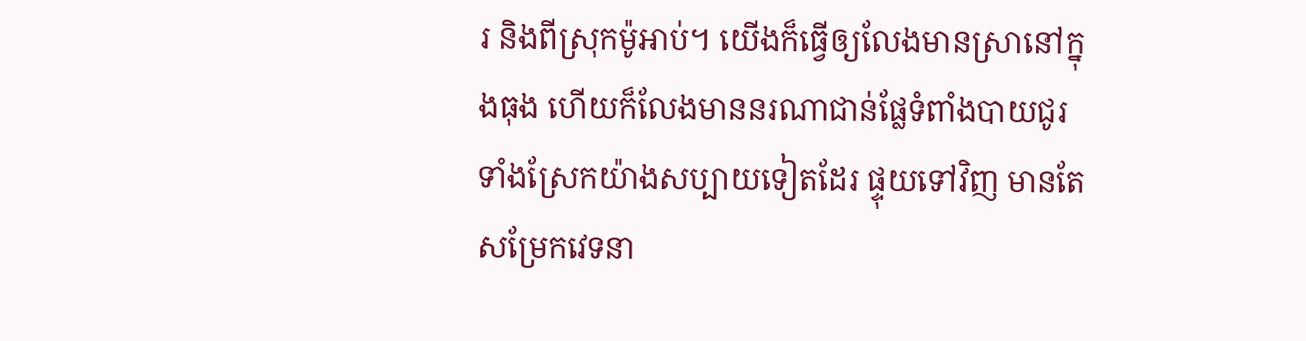រ និងពីស្រុកម៉ូអាប់។ យើងក៏ធ្វើឲ្យលែងមានស្រានៅក្នុងធុង ហើយក៏លែងមាននរណាជាន់ផ្លែទំពាំងបាយជូរ ទាំងស្រែកយ៉ាងសប្បាយទៀតដែរ ផ្ទុយទៅវិញ មានតែសម្រែកវេទនា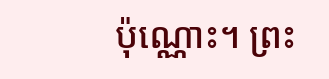ប៉ុណ្ណោះ។ ព្រះ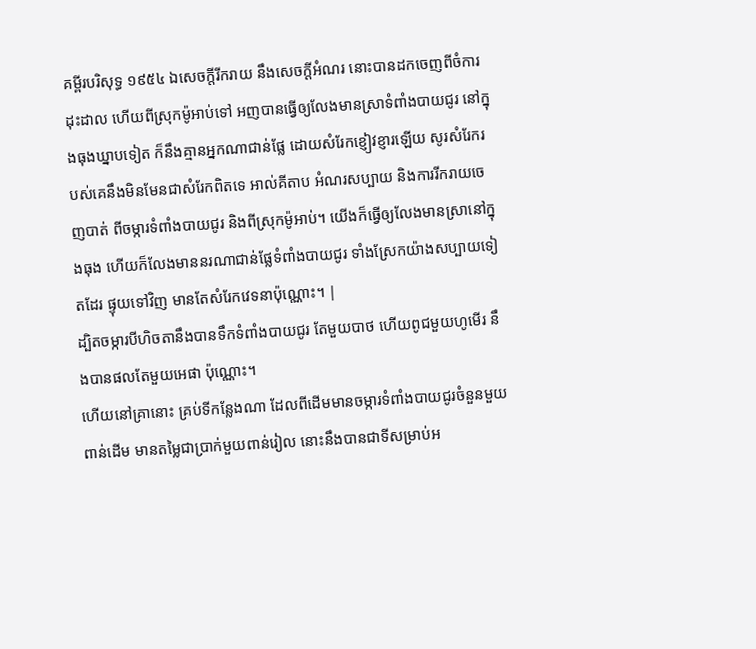គម្ពីរបរិសុទ្ធ ១៩៥៤ ឯសេចក្ដីរីករាយ នឹងសេចក្ដីអំណរ នោះបានដកចេញពីចំការដុះដាល ហើយពីស្រុកម៉ូអាប់ទៅ អញបានធ្វើឲ្យលែងមានស្រាទំពាំងបាយជូរ នៅក្នុងធុងឃ្នាបទៀត ក៏នឹងគ្មានអ្នកណាជាន់ផ្លែ ដោយសំរែកខ្ញៀវខ្ញារឡើយ សូរសំរែករបស់គេនឹងមិនមែនជាសំរែកពិតទេ អាល់គីតាប អំណរសប្បាយ និងការរីករាយចេញបាត់ ពីចម្ការទំពាំងបាយជូរ និងពីស្រុកម៉ូអាប់។ យើងក៏ធ្វើឲ្យលែងមានស្រានៅក្នុងធុង ហើយក៏លែងមាននរណាជាន់ផ្លែទំពាំងបាយជូរ ទាំងស្រែកយ៉ាងសប្បាយទៀតដែរ ផ្ទុយទៅវិញ មានតែសំរែកវេទនាប៉ុណ្ណោះ។ |
ដ្បិតចម្ការបីហិចតានឹងបានទឹកទំពាំងបាយជូរ តែមួយបាថ ហើយពូជមួយហូមើរ នឹងបានផលតែមួយអេផា ប៉ុណ្ណោះ។
ហើយនៅគ្រានោះ គ្រប់ទីកន្លែងណា ដែលពីដើមមានចម្ការទំពាំងបាយជូរចំនួនមួយពាន់ដើម មានតម្លៃជាប្រាក់មួយពាន់រៀល នោះនឹងបានជាទីសម្រាប់អ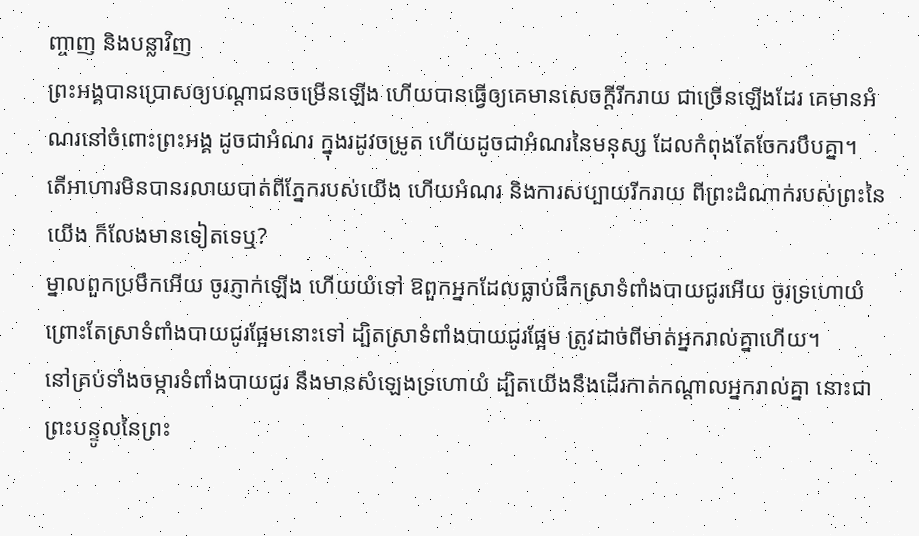ញ្ចាញ និងបន្លាវិញ
ព្រះអង្គបានប្រោសឲ្យបណ្ដាជនចម្រើនឡើង ហើយបានធ្វើឲ្យគេមានសេចក្ដីរីករាយ ជាច្រើនឡើងដែរ គេមានអំណរនៅចំពោះព្រះអង្គ ដូចជាអំណរ ក្នុងរដូវចម្រូត ហើយដូចជាអំណរនៃមនុស្ស ដែលកំពុងតែចែករបឹបគ្នា។
តើអាហារមិនបានរលាយបាត់ពីភ្នែករបស់យើង ហើយអំណរ និងការសប្បាយរីករាយ ពីព្រះដំណាក់របស់ព្រះនៃយើង ក៏លែងមានទៀតទេឬ?
ម្នាលពួកប្រមឹកអើយ ចូរភ្ញាក់ឡើង ហើយយំទៅ ឱពួកអ្នកដែលធ្លាប់ផឹកស្រាទំពាំងបាយជូរអើយ ចូរទ្រហោយំ ព្រោះតែស្រាទំពាំងបាយជូរផ្អែមនោះទៅ ដ្បិតស្រាទំពាំងបាយជូរផ្អែម ត្រូវដាច់ពីមាត់អ្នករាល់គ្នាហើយ។
នៅគ្រប់ទាំងចម្ការទំពាំងបាយជូរ នឹងមានសំឡេងទ្រហោយំ ដ្បិតយើងនឹងដើរកាត់កណ្ដាលអ្នករាល់គ្នា នោះជាព្រះបន្ទូលនៃព្រះ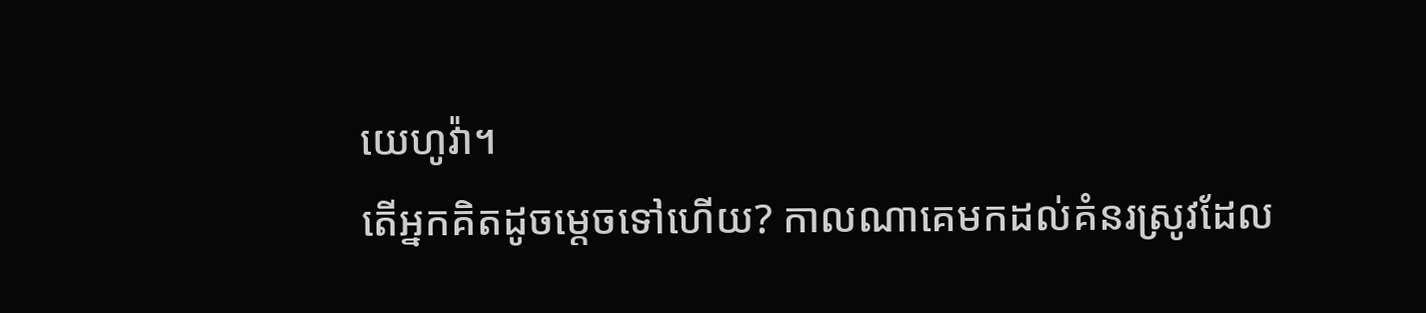យេហូវ៉ា។
តើអ្នកគិតដូចម្ដេចទៅហើយ? កាលណាគេមកដល់គំនរស្រូវដែល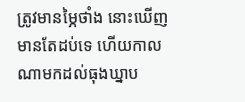ត្រូវមានម្ភៃថាំង នោះឃើញមានតែដប់ទេ ហើយកាលណាមកដល់ធុងឃ្នាប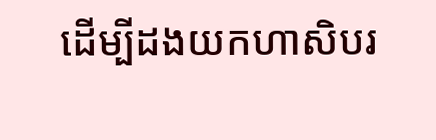ដើម្បីដងយកហាសិបរ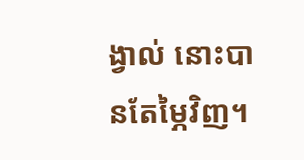ង្វាល់ នោះបានតែម្ភៃវិញ។